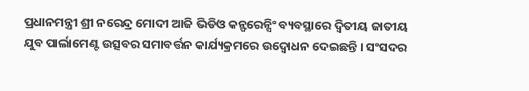ପ୍ରଧାନମନ୍ତ୍ରୀ ଶ୍ରୀ ନରେନ୍ଦ୍ର ମୋଦୀ ଆଜି ଭିଡିଓ କନ୍ଫରେନ୍ସିଂ ବ୍ୟବସ୍ଥାରେ ଦ୍ୱିତୀୟ ଜାତୀୟ ଯୁବ ପାର୍ଲାମେଣ୍ଟ ଉତ୍ସବର ସମାବର୍ତ୍ତନ କାର୍ଯ୍ୟକ୍ରମରେ ଉଦ୍ବୋଧନ ଦେଇଛନ୍ତି । ସଂସଦର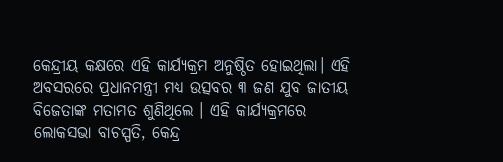କେନ୍ଦ୍ରୀୟ କକ୍ଷରେ ଏହି କାର୍ଯ୍ୟକ୍ରମ ଅନୁଷ୍ଠିତ ହୋଇଥିଲା। ଏହି ଅବସରରେ ପ୍ରଧାନମନ୍ତ୍ରୀ ମଧ୍ୟ ଉତ୍ସବର ୩ ଜଣ ଯୁବ ଜାତୀୟ ବିଜେତାଙ୍କ ମତାମତ ଶୁଣିଥିଲେ । ଏହି କାର୍ଯ୍ୟକ୍ରମରେ ଲୋକସଭା ବାଚସ୍ପତି, କେନ୍ଦ୍ର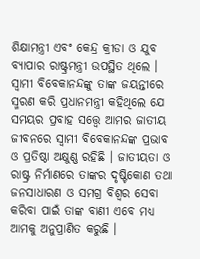ଶିକ୍ଷାମନ୍ତ୍ରୀ ଏବଂ କେନ୍ଦ୍ର କ୍ରୀଡା ଓ ଯୁବ ବ୍ୟାପାର ରାଷ୍ଟ୍ରମନ୍ତ୍ରୀ ଉପସ୍ଥିତ ଥିଲେ । ସ୍ୱାମୀ ବିବେକାନନ୍ଦଙ୍କୁ ତାଙ୍କ ଜୟନ୍ତୀରେ ସ୍ମରଣ କରି ପ୍ରଧାନମନ୍ତ୍ରୀ କହିଥିଲେ ଯେ ସମୟର ପ୍ରବାହ ସତ୍ତ୍ୱେ ଆମର ଜାତୀୟ ଜୀବନରେ ସ୍ୱାମୀ ବିବେକାନନ୍ଦଙ୍କ ପ୍ରଭାବ ଓ ପ୍ରତିଷ୍ଠା ଅକ୍ଷୁଣ୍ଣ ରହିଛି । ଜାତୀୟତା ଓ ରାଷ୍ଟ୍ର ନିର୍ମାଣରେ ତାଙ୍କର ଦୃଷ୍ଟିକୋଣ ତଥା ଜନସାଧାରଣ ଓ ସମଗ୍ର ବିଶ୍ୱର ସେବା କରିବା ପାଇଁ ତାଙ୍କ ବାଣୀ ଏବେ ମଧ୍ୟ ଆମକୁ ଅନୁପ୍ରାଣିତ କରୁଛି ।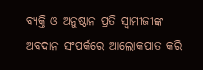ବ୍ୟକ୍ତି ଓ ଅନୁଷ୍ଠାନ ପ୍ରତି ସ୍ୱାମୀଜୀଙ୍କ ଅବଦାନ ସଂପର୍କରେ ଆଲୋକପାତ କରି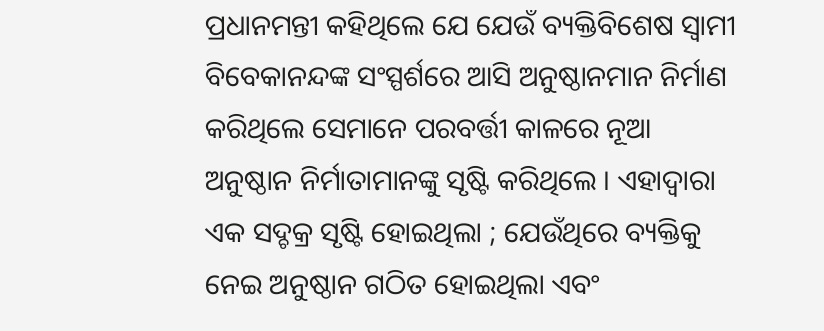ପ୍ରଧାନମନ୍ତୀ କହିଥିଲେ ଯେ ଯେଉଁ ବ୍ୟକ୍ତିବିଶେଷ ସ୍ୱାମୀ ବିବେକାନନ୍ଦଙ୍କ ସଂସ୍ପର୍ଶରେ ଆସି ଅନୁଷ୍ଠାନମାନ ନିର୍ମାଣ କରିଥିଲେ ସେମାନେ ପରବର୍ତ୍ତୀ କାଳରେ ନୂଆ ଅନୁଷ୍ଠାନ ନିର୍ମାତାମାନଙ୍କୁ ସୃଷ୍ଟି କରିଥିଲେ । ଏହାଦ୍ୱାରା ଏକ ସଦ୍ଚକ୍ର ସୃଷ୍ଟି ହୋଇଥିଲା ; ଯେଉଁଥିରେ ବ୍ୟକ୍ତିକୁ ନେଇ ଅନୁଷ୍ଠାନ ଗଠିତ ହୋଇଥିଲା ଏବଂ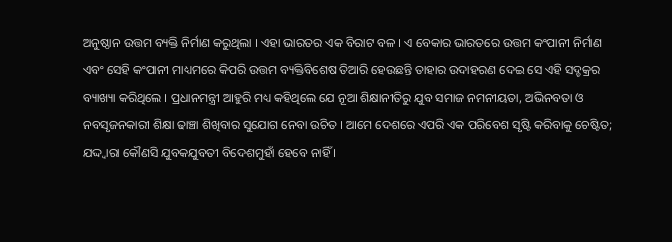ଅନୁଷ୍ଠାନ ଉତ୍ତମ ବ୍ୟକ୍ତି ନିର୍ମାଣ କରୁଥିଲା । ଏହା ଭାରତର ଏକ ବିରାଟ ବଳ । ଏ ବେକାର ଭାରତରେ ଉତ୍ତମ କଂପାନୀ ନିର୍ମାଣ ଏବଂ ସେହି କଂପାନୀ ମାଧ୍ୟମରେ କିପରି ଉତ୍ତମ ବ୍ୟକ୍ତିବିଶେଷ ତିଆରି ହେଉଛନ୍ତି ତାହାର ଉଦାହରଣ ଦେଇ ସେ ଏହି ସଦ୍ଚକ୍ରର ବ୍ୟାଖ୍ୟା କରିଥିଲେ । ପ୍ରଧାନମନ୍ତ୍ରୀ ଆହୁରି ମଧ୍ୟ କହିଥିଲେ ଯେ ନୂଆ ଶିକ୍ଷାନୀତିରୁ ଯୁବ ସମାଜ ନମନୀୟତା, ଅଭିନବତା ଓ ନବସୃଜନକାରୀ ଶିକ୍ଷା ଢାଞ୍ଚା ଶିଖିବାର ସୁଯୋଗ ନେବା ଉଚିତ । ଆମେ ଦେଶରେ ଏପରି ଏକ ପରିବେଶ ସୃଷ୍ଟି କରିବାକୁ ଚେଷ୍ଟିତ; ଯଦ୍ଦ୍ୱାରା କୌଣସି ଯୁବକଯୁବତୀ ବିଦେଶମୁହାଁ ହେବେ ନାହିଁ ।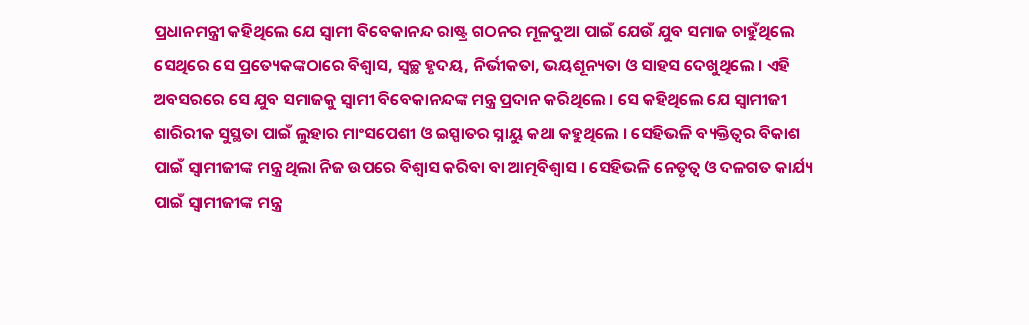ପ୍ରଧାନମନ୍ତ୍ରୀ କହିଥିଲେ ଯେ ସ୍ୱାମୀ ବିବେକାନନ୍ଦ ରାଷ୍ଟ୍ର ଗଠନର ମୂଳଦୁଆ ପାଇଁ ଯେଉଁ ଯୁବ ସମାଜ ଚାହୁଁଥିଲେ ସେଥିରେ ସେ ପ୍ରତ୍ୟେକଙ୍କଠାରେ ବିଶ୍ୱାସ, ସ୍ୱଚ୍ଛ ହୃଦୟ, ନିର୍ଭୀକତା, ଭୟଶୂନ୍ୟତା ଓ ସାହସ ଦେଖୁଥିଲେ । ଏହି ଅବସରରେ ସେ ଯୁବ ସମାଜକୁ ସ୍ୱାମୀ ବିବେକାନନ୍ଦଙ୍କ ମନ୍ତ୍ର ପ୍ରଦାନ କରିଥିଲେ । ସେ କହିଥିଲେ ଯେ ସ୍ୱାମୀଜୀ ଶାରିରୀକ ସୁସ୍ଥତା ପାଇଁ ଲୁହାର ମାଂସପେଶୀ ଓ ଇସ୍ପାତର ସ୍ନାୟୁ କଥା କହୁଥିଲେ । ସେହିଭଳି ବ୍ୟକ୍ତିତ୍ୱର ବିକାଶ ପାଇଁ ସ୍ୱାମୀଜୀଙ୍କ ମନ୍ତ୍ର ଥିଲା ନିଜ ଉପରେ ବିଶ୍ୱାସ କରିବା ବା ଆତ୍ମବିଶ୍ୱାସ । ସେହିଭଳି ନେତୃତ୍ୱ ଓ ଦଳଗତ କାର୍ଯ୍ୟ ପାଇଁ ସ୍ୱାମୀଜୀଙ୍କ ମନ୍ତ୍ର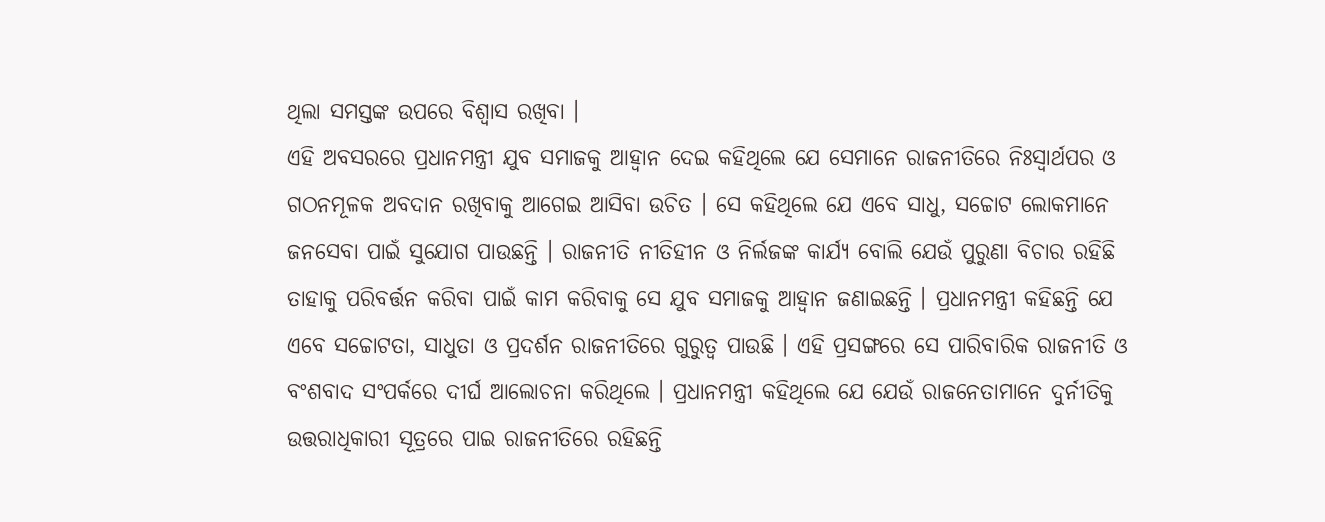ଥିଲା ସମସ୍ତଙ୍କ ଉପରେ ବିଶ୍ୱାସ ରଖିବା ।
ଏହି ଅବସରରେ ପ୍ରଧାନମନ୍ତ୍ରୀ ଯୁବ ସମାଜକୁ ଆହ୍ୱାନ ଦେଇ କହିଥିଲେ ଯେ ସେମାନେ ରାଜନୀତିରେ ନିଃସ୍ୱାର୍ଥପର ଓ ଗଠନମୂଳକ ଅବଦାନ ରଖିବାକୁ ଆଗେଇ ଆସିବା ଉଚିତ । ସେ କହିଥିଲେ ଯେ ଏବେ ସାଧୁ, ସଚ୍ଚୋଟ ଲୋକମାନେ ଜନସେବା ପାଇଁ ସୁଯୋଗ ପାଉଛନ୍ତି । ରାଜନୀତି ନୀତିହୀନ ଓ ନିର୍ଲଜଙ୍କ କାର୍ଯ୍ୟ ବୋଲି ଯେଉଁ ପୁରୁଣା ବିଚାର ରହିଛି ତାହାକୁ ପରିବର୍ତ୍ତନ କରିବା ପାଇଁ କାମ କରିବାକୁ ସେ ଯୁବ ସମାଜକୁ ଆହ୍ୱାନ ଜଣାଇଛନ୍ତି । ପ୍ରଧାନମନ୍ତ୍ରୀ କହିଛନ୍ତି ଯେ ଏବେ ସଚ୍ଚୋଟତା, ସାଧୁତା ଓ ପ୍ରଦର୍ଶନ ରାଜନୀତିରେ ଗୁରୁତ୍ୱ ପାଉଛି । ଏହି ପ୍ରସଙ୍ଗରେ ସେ ପାରିବାରିକ ରାଜନୀତି ଓ ବଂଶବାଦ ସଂପର୍କରେ ଦୀର୍ଘ ଆଲୋଚନା କରିଥିଲେ । ପ୍ରଧାନମନ୍ତ୍ରୀ କହିଥିଲେ ଯେ ଯେଉଁ ରାଜନେତାମାନେ ଦୁର୍ନୀତିକୁ ଉତ୍ତରାଧିକାରୀ ସୂତ୍ରରେ ପାଇ ରାଜନୀତିରେ ରହିଛନ୍ତି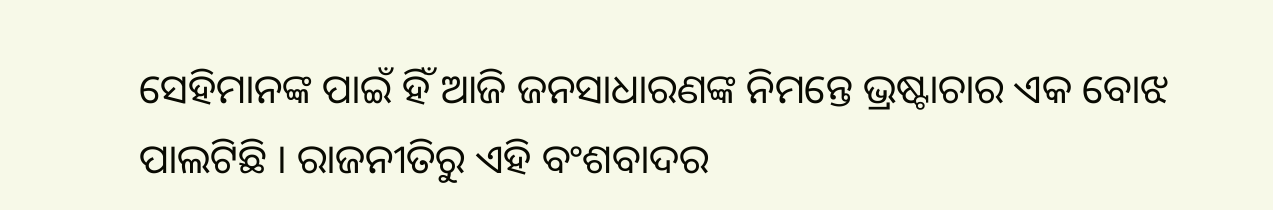ସେହିମାନଙ୍କ ପାଇଁ ହିଁ ଆଜି ଜନସାଧାରଣଙ୍କ ନିମନ୍ତେ ଭ୍ରଷ୍ଟାଚାର ଏକ ବୋଝ ପାଲଟିଛି । ରାଜନୀତିରୁ ଏହି ବଂଶବାଦର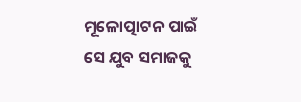ମୂଳୋତ୍ପାଟନ ପାଇଁ ସେ ଯୁବ ସମାଜକୁ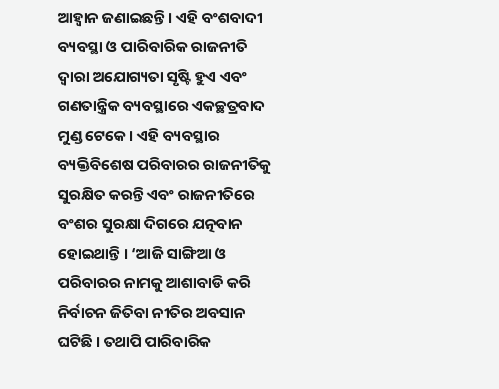ଆହ୍ୱାନ ଜଣାଇଛନ୍ତି । ଏହି ବଂଶବାଦୀ ବ୍ୟବସ୍ଥା ଓ ପାରିବାରିକ ରାଜନୀତି ଦ୍ୱାରା ଅଯୋଗ୍ୟତା ସୃଷ୍ଟି ହୁଏ ଏବଂ ଗଣତାନ୍ତ୍ରିକ ବ୍ୟବସ୍ଥାରେ ଏକଚ୍ଛତ୍ରବାଦ ମୁଣ୍ଡ ଟେକେ । ଏହି ବ୍ୟବସ୍ଥାର ବ୍ୟକ୍ତିବିଶେଷ ପରିବାରର ରାଜନୀତିକୁ ସୁରକ୍ଷିତ କରନ୍ତି ଏବଂ ରାଜନୀତିରେ ବଂଶର ସୁରକ୍ଷା ଦିଗରେ ଯତ୍ନବାନ ହୋଇଥାନ୍ତି । ‘ଆଜି ସାଙ୍ଗିଆ ଓ ପରିବାରର ନାମକୁ ଆଶାବାଡି କରି ନିର୍ବାଚନ ଜିତିବା ନୀତିର ଅବସାନ ଘଟିଛି । ତଥାପି ପାରିବାରିକ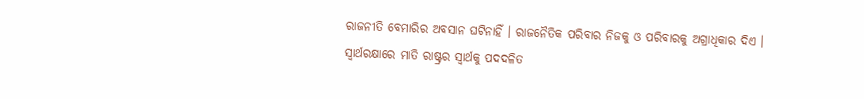ରାଜନୀତି ବେମାରିର ଅବସାନ ଘଟିନାହିଁ । ରାଜନୈତିକ ପରିବାର ନିଜକୁ ଓ ପରିବାରକୁ ଅଗ୍ରାଧିକାର ଦିଏ । ସ୍ୱାର୍ଥରକ୍ଷାରେ ମାତି ରାଷ୍ଟ୍ରର ସ୍ୱାର୍ଥକୁ ପଦଦଳିତ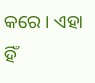କରେ । ଏହା ହିଁ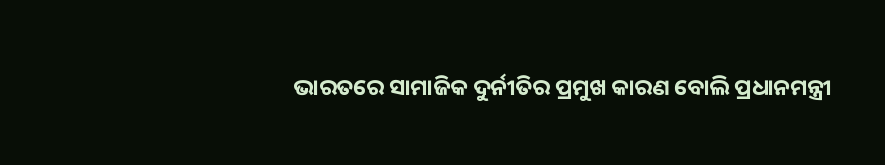ଭାରତରେ ସାମାଜିକ ଦୁର୍ନୀତିର ପ୍ରମୁଖ କାରଣ ବୋଲି ପ୍ରଧାନମନ୍ତ୍ରୀ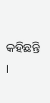କହିଛନ୍ତି ।